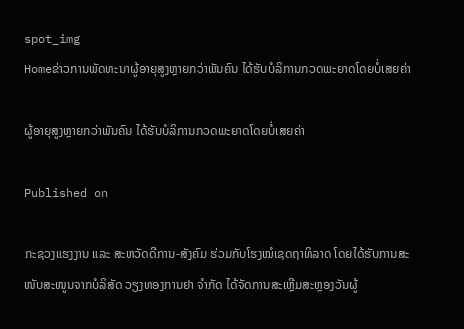spot_img
Homeຂ່າວການພັດທະນາຜູ້ອາຍຸສູງຫຼາຍກວ່າພັນຄົນ ໄດ້ຮັບບໍລິການກວດພະຍາດໂດຍບໍ່ເສຍຄ່າ

ຜູ້ອາຍຸສູງຫຼາຍກວ່າພັນຄົນ ໄດ້ຮັບບໍລິການກວດພະຍາດໂດຍບໍ່ເສຍຄ່າ

Published on

ກະຊວງແຮງງານ ແລະ ສະຫວັດດີການ-ສັງຄົມ ຮ່ວມກັບໂຮງໝໍເຊດຖາທິລາດ ໂດຍໄດ້ຮັບການສະໜັບສະໜູນຈາກບໍລິສັດ ວຽງທອງການຢາ ຈຳກັດ ໄດ້ຈັດການສະເຫຼີມສະຫຼອງວັນຜູ້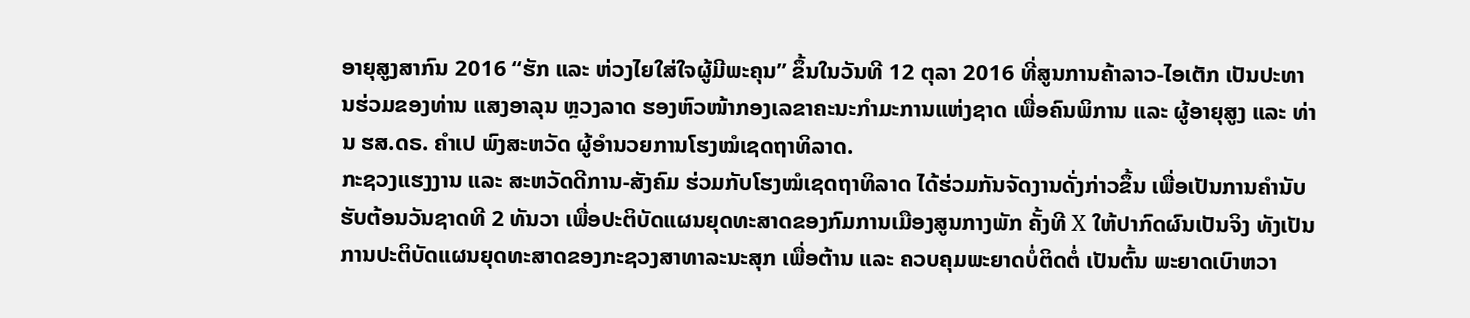ອາຍຸສູງສາກົນ 2016 “ຮັກ ແລະ ຫ່ວງໄຍໃສ່ໃຈຜູ້ມີພະຄຸນ” ຂຶ້ນໃນວັນທີ 12 ຕຸລາ 2016 ທີ່ສູນການຄ້າລາວ-ໄອເຕັກ ເປັນປະທານຮ່ວມຂອງທ່ານ ແສງອາລຸນ ຫຼວງລາດ ຮອງຫົວໜ້າກອງເລຂາຄະນະກຳມະການແຫ່ງຊາດ ເພື່ອຄົນພິການ ແລະ ຜູ້ອາຍຸສູງ ແລະ ທ່ານ ຮສ.ດຣ. ຄຳເປ ພົງສະຫວັດ ຜູ້ອຳນວຍການໂຮງໝໍເຊດຖາທິລາດ.
ກະຊວງແຮງງານ ແລະ ສະຫວັດດີການ-ສັງຄົມ ຮ່ວມກັບໂຮງໝໍເຊດຖາທິລາດ ໄດ້ຮ່ວມກັນຈັດງານດັ່ງກ່າວຂຶ້ນ ເພື່ອເປັນການຄຳນັບຮັບຕ້ອນວັນຊາດທີ 2 ທັນວາ ເພື່ອປະຕິບັດແຜນຍຸດທະສາດຂອງກົມການເມືອງສູນກາງພັກ ຄັ້ງທີ X ໃຫ້ປາກົດຜົນເປັນຈິງ ທັງເປັນການປະຕິບັດແຜນຍຸດທະສາດຂອງກະຊວງສາທາລະນະສຸກ ເພື່ອຕ້ານ ແລະ ຄວບຄຸມພະຍາດບໍ່ຕິດຕໍ່ ເປັນຕົ້ນ ພະຍາດເບົາຫວາ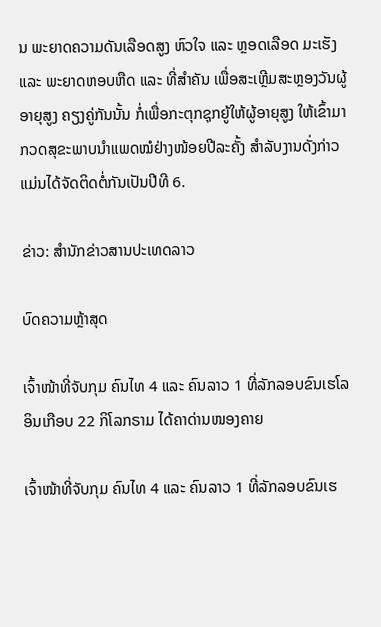ນ ພະຍາດຄວາມດັນເລືອດສູງ ຫົວໃຈ ແລະ ຫຼອດເລືອດ ມະເຮັງ ແລະ ພະຍາດຫອບຫືດ ແລະ ທີ່ສຳຄັນ ເພື່ອສະເຫຼີມສະຫຼອງວັນຜູ້ອາຍຸສູງ ຄຽງຄູ່ກັນນັ້ນ ກໍ່ເພື່ອກະຕຸກຊຸກຍູ້ໃຫ້ຜູ້ອາຍຸສູງ ໃຫ້ເຂົ້າມາກວດສຸຂະພາບນຳແພດໝໍຢ່າງໜ້ອຍປີລະຄັ້ງ ສຳລັບງານດັ່ງກ່າວ ແມ່ນໄດ້ຈັດຕິດຕໍ່ກັນເປັນປີທີ 6.

ຂ່າວ: ສຳນັກຂ່າວສານປະເທດລາວ

ບົດຄວາມຫຼ້າສຸດ

ເຈົ້າໜ້າທີ່ຈັບກຸມ ຄົນໄທ 4 ແລະ ຄົນລາວ 1 ທີ່ລັກລອບຂົນເຮໂລອິນເກືອບ 22 ກິໂລກຣາມ ໄດ້ຄາດ່ານໜອງຄາຍ

ເຈົ້າໜ້າທີ່ຈັບກຸມ ຄົນໄທ 4 ແລະ ຄົນລາວ 1 ທີ່ລັກລອບຂົນເຮ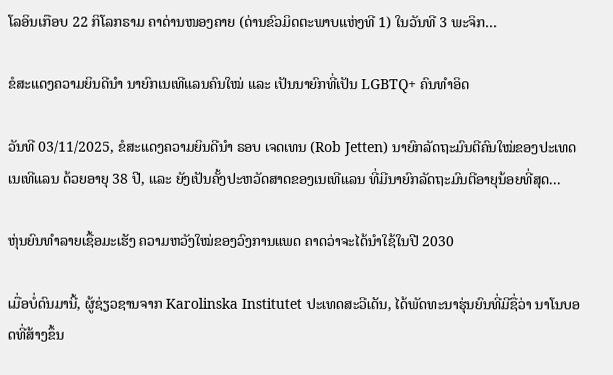ໂລອິນເກືອບ 22 ກິໂລກຣາມ ຄາດ່ານໜອງຄາຍ (ດ່ານຂົວມິດຕະພາບແຫ່ງທີ 1) ໃນວັນທີ 3 ພະຈິກ...

ຂໍສະແດງຄວາມຍິນດີນຳ ນາຍົກເນເທີແລນຄົນໃໝ່ ແລະ ເປັນນາຍົກທີ່ເປັນ LGBTQ+ ຄົນທຳອິດ

ວັນທີ 03/11/2025, ຂໍສະແດງຄວາມຍິນດີນຳ ຣອບ ເຈດເທນ (Rob Jetten) ນາຍົກລັດຖະມົນຕີຄົນໃໝ່ຂອງປະເທດເນເທີແລນ ດ້ວຍອາຍຸ 38 ປີ, ແລະ ຍັງເປັນຄັ້ງປະຫວັດສາດຂອງເນເທີແລນ ທີ່ມີນາຍົກລັດຖະມົນຕີອາຍຸນ້ອຍທີ່ສຸດ...

ຫຸ່ນຍົນທຳລາຍເຊື້ອມະເຮັງ ຄວາມຫວັງໃໝ່ຂອງວົງການແພດ ຄາດວ່າຈະໄດ້ນໍາໃຊ້ໃນປີ 2030

ເມື່ອບໍ່ດົນມານີ້, ຜູ້ຊ່ຽວຊານຈາກ Karolinska Institutet ປະເທດສະວີເດັນ, ໄດ້ພັດທະນາຮຸ່ນຍົນທີ່ມີຊື່ວ່າ ນາໂນບອດທີ່ສ້າງຂຶ້ນ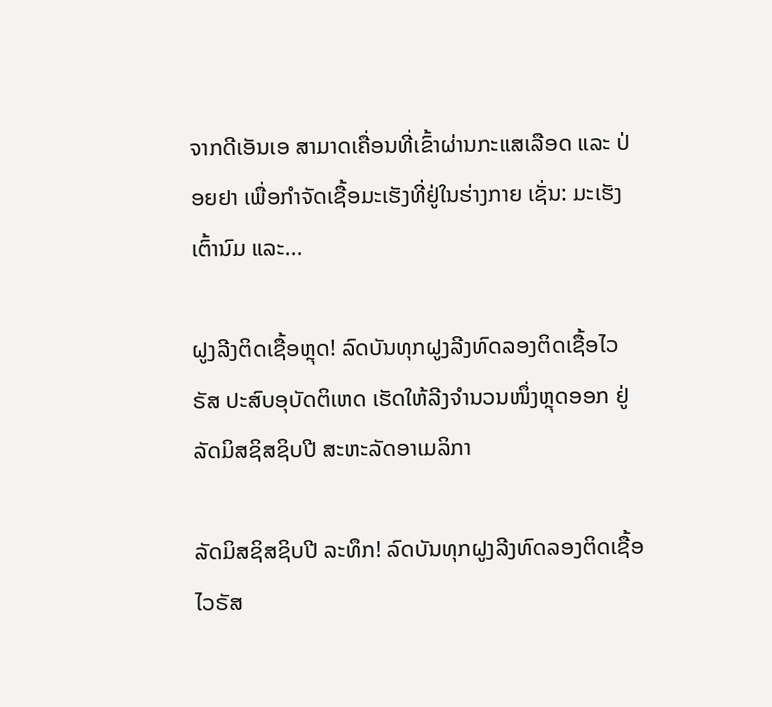ຈາກດີເອັນເອ ສາມາດເຄື່ອນທີ່ເຂົ້າຜ່ານກະແສເລືອດ ແລະ ປ່ອຍຢາ ເພື່ອກຳຈັດເຊື້ອມະເຮັງທີ່ຢູ່ໃນຮ່າງກາຍ ເຊັ່ນ: ມະເຮັງເຕົ້ານົມ ແລະ...

ຝູງລີງຕິດເຊື້ອຫຼຸດ! ລົດບັນທຸກຝູງລີງທົດລອງຕິດເຊື້ອໄວຣັສ ປະສົບອຸບັດຕິເຫດ ເຮັດໃຫ້ລີງຈຳນວນໜຶ່ງຫຼຸດອອກ ຢູ່ລັດມິສຊິສຊິບປີ ສະຫະລັດອາເມລິກາ

ລັດມິສຊິສຊິບປີ ລະທຶກ! ລົດບັນທຸກຝູງລີງທົດລອງຕິດເຊື້ອໄວຣັສ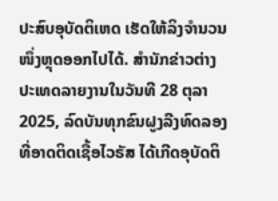ປະສົບອຸບັດຕິເຫດ ເຮັດໃຫ້ລິງຈຳນວນໜຶ່ງຫຼຸດອອກໄປໄດ້. ສຳນັກຂ່າວຕ່າງປະເທດລາຍງານໃນວັນທີ 28 ຕຸລາ 2025, ລົດບັນທຸກຂົນຝູງລີງທົດລອງທີ່ອາດຕິດເຊື້ອໄວຣັສ ໄດ້ເກີດອຸບັດຕິ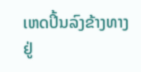ເຫດປິ້ນລົງຂ້າງທາງ ຢູ່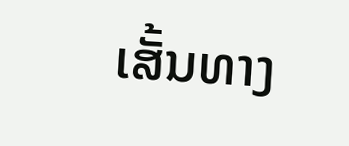ເສັ້ນທາງ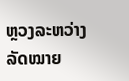ຫຼວງລະຫວ່າງລັດໝາຍ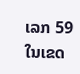ເລກ 59 ໃນເຂດ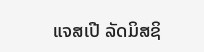ແຈສເປີ ລັດມິສຊິ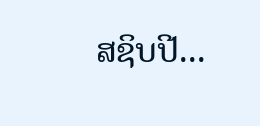ສຊິບປີ...